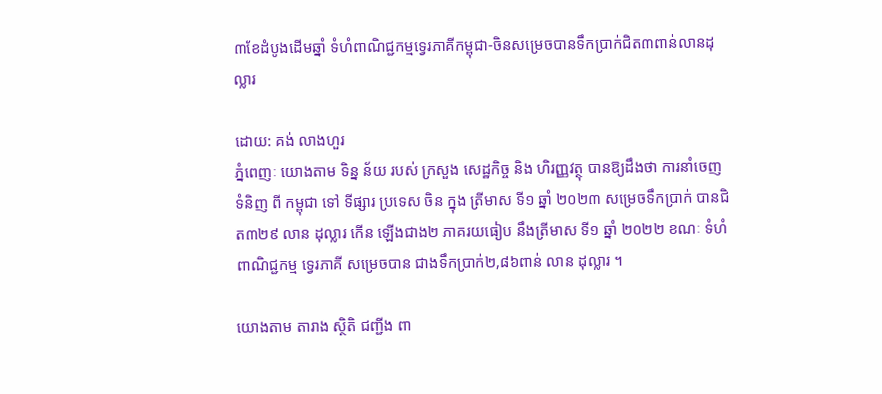៣ខែដំបូងដើមឆ្នាំ ទំហំពាណិជ្ជកម្មទ្វេរភាគីកម្ពុជា-ចិនសម្រេចបានទឹកប្រាក់ជិត៣ពាន់លានដុល្លារ

ដោយ: គង់ លាងហួរ
ភ្នំពេញៈ យោងតាម ទិន្ន ន័យ របស់ ក្រសួង សេដ្ឋកិច្ច និង ហិរញ្ញវត្ថុ បានឱ្យដឹងថា ការនាំចេញ ទំនិញ ពី កម្ពុជា ទៅ ទីផ្សារ ប្រទេស ចិន ក្នុង ត្រីមាស ទី១ ឆ្នាំ ២០២៣ សម្រេចទឹកប្រាក់ បានជិត៣២៩ លាន ដុល្លារ កើន ឡើងជាង២ ភាគរយធៀប នឹងត្រីមាស ទី១ ឆ្នាំ ២០២២ ខណៈ ទំហំ ពាណិជ្ជកម្ម ទ្វេរភាគី សម្រេចបាន ជាងទឹកប្រាក់២,៨៦ពាន់ លាន ដុល្លារ ។

យោងតាម តារាង ស្ថិតិ ជញ្ជីង ពា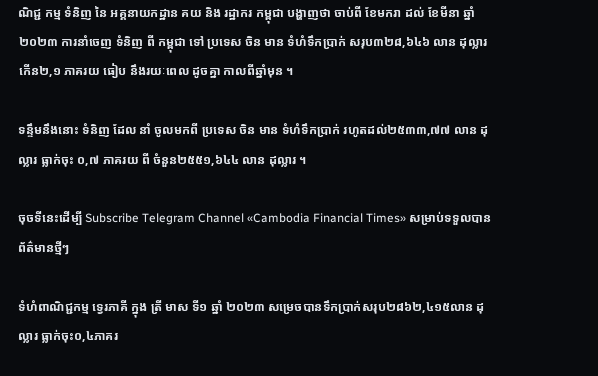ណិជ្ជ កម្ម ទំនិញ នៃ អគ្គនាយកដ្ឋាន គយ និង រដ្ឋាករ កម្ពុជា បង្ហាញថា ចាប់ពី ខែមករា ដល់ ខែមីនា ឆ្នាំ ២០២៣ ការនាំចេញ ទំនិញ ពី កម្ពុជា ទៅ ប្រទេស ចិន មាន ទំហំទឹកប្រាក់ សរុប៣២៨,៦៤៦ លាន ដុល្លារ កើន២,១ ភាគរយ ធៀប នឹងរយៈពេល ដូចគ្នា កាលពីឆ្នាំមុន ។

ទន្ទឹមនឹងនោះ ទំនិញ ដែល នាំ ចូលមកពី ប្រទេស ចិន មាន ទំហំទឹកប្រាក់ រហូតដល់២៥៣៣,៧៧ លាន ដុល្លារ ធ្លាក់ចុះ ០,៧ ភាគរយ ពី ចំនួន២៥៥១,៦៤៤ លាន ដុល្លារ ។

ចុចទីនេះដើម្បី Subscribe Telegram Channel «Cambodia Financial Times» សម្រាប់ទទួលបានព័ត៌មានថ្មីៗ

ទំហំពាណិជ្ជកម្ម ទ្វេរភាគី ក្នុង ត្រី មាស ទី១ ឆ្នាំ ២០២៣ សម្រេចបានទឹកប្រាក់សរុប២៨៦២,៤១៥លាន ដុល្លារ ធ្លាក់ចុះ០,៤ភាគរ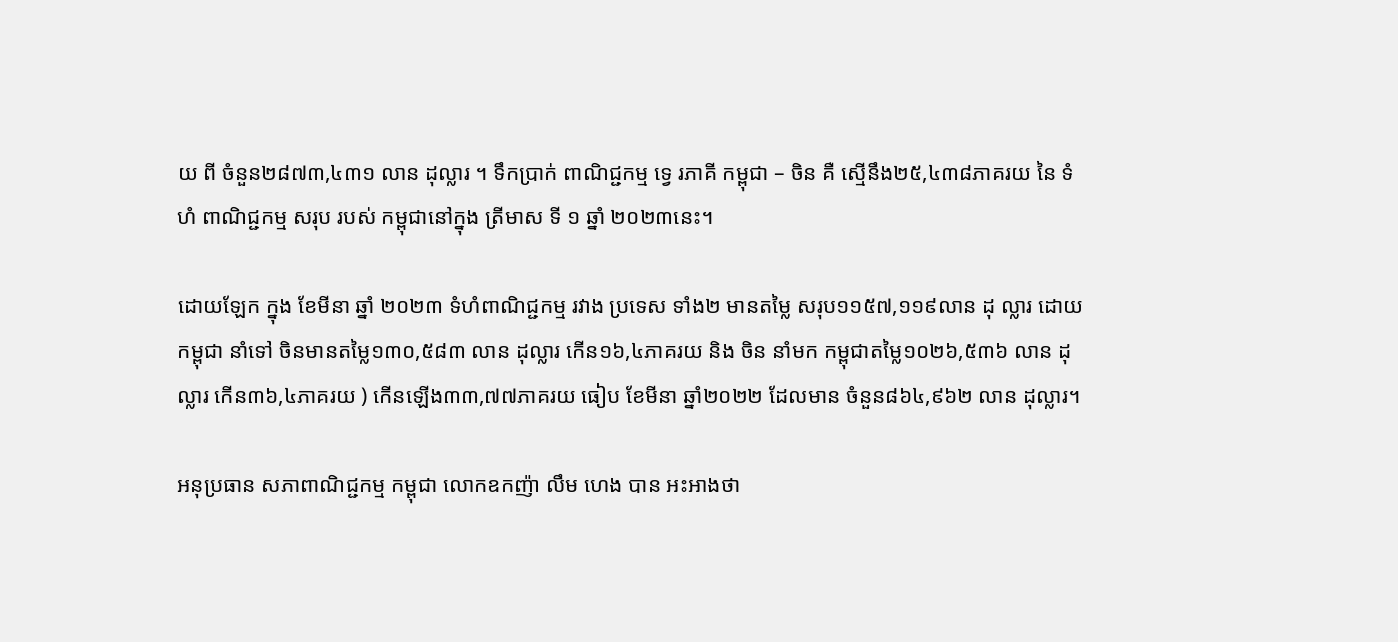យ ពី ចំនួន២៨៧៣,៤៣១ លាន ដុល្លារ ។ ទឹកប្រាក់ ពាណិជ្ជកម្ម ទ្វេ រភាគី កម្ពុជា – ចិន គឺ ស្មើនឹង២៥,៤៣៨ភាគរយ នៃ ទំហំ ពាណិជ្ជកម្ម សរុប របស់ កម្ពុជានៅក្នុង ត្រីមាស ទី ១ ឆ្នាំ ២០២៣នេះ។

ដោយឡែក ក្នុង ខែមីនា ឆ្នាំ ២០២៣ ទំហំពាណិជ្ជកម្ម រវាង ប្រទេស ទាំង២ មានតម្លៃ សរុប១១៥៧,១១៩លាន ដុ ល្លារ ដោយកម្ពុជា នាំទៅ ចិនមានតម្លៃ១៣០,៥៨៣ លាន ដុល្លារ កើន១៦,៤ភាគរយ និង ចិន នាំមក កម្ពុជាតម្លៃ១០២៦,៥៣៦ លាន ដុល្លារ កើន៣៦,៤ភាគរយ ) កើនឡើង៣៣,៧៧ភាគរយ ធៀប ខែមីនា ឆ្នាំ២០២២ ដែលមាន ចំនួន៨៦៤,៩៦២ លាន ដុល្លារ។

អនុប្រធាន សភាពាណិជ្ជកម្ម កម្ពុជា លោកឧកញ៉ា លឹម ហេង បាន អះអាងថា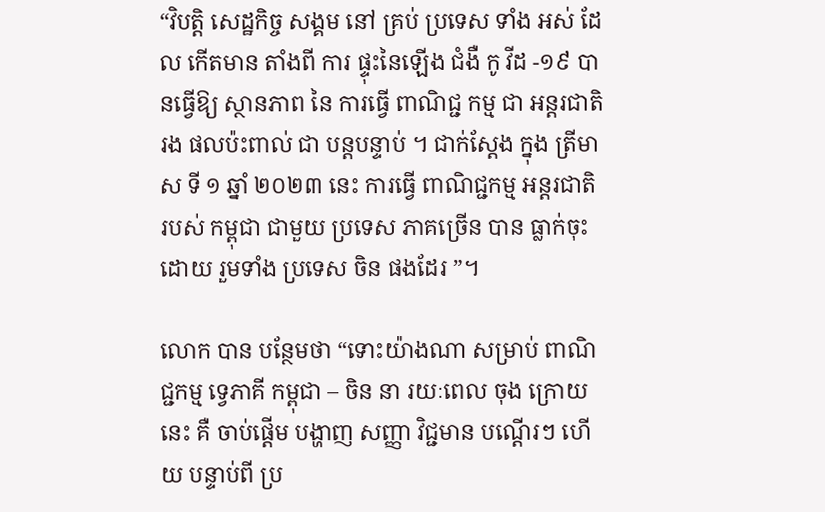“វិបត្តិ សេដ្ឋកិច្ច សង្គម នៅ គ្រប់ ប្រទេស ទាំង អស់ ដែល កើតមាន តាំងពី ការ ផ្ទុះនៃឡើង ជំងឺ កូ វីដ -១៩ បានធ្វើឱ្យ ស្ថានភាព នៃ ការធ្វើ ពាណិជ្ជ កម្ម ជា អន្តរជាតិ រង ផលប៉ះពាល់ ជា បន្តបន្ទាប់ ។ ជាក់ស្តែង ក្នុង ត្រីមាស ទី ១ ឆ្នាំ ២០២៣ នេះ ការធ្វើ ពាណិជ្ជកម្ម អន្តរជាតិ របស់ កម្ពុជា ជាមួយ ប្រទេស ភាគច្រើន បាន ធ្លាក់ចុះ ដោយ រួមទាំង ប្រទេស ចិន ផងដែរ ”។

លោក បាន បន្ថែមថា “ទោះយ៉ាងណា សម្រាប់ ពាណិជ្ជកម្ម ទ្វេភាគី កម្ពុជា – ចិន នា រយៈពេល ចុង ក្រោយនេះ គឺ ចាប់ផ្តើម បង្ហាញ សញ្ញា វិជ្ជមាន បណ្តើរៗ ហើយ បន្ទាប់ពី ប្រ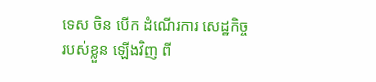ទេស ចិន បើក ដំណើរការ សេដ្ឋកិច្ច របស់ខ្លួន ឡើងវិញ ពី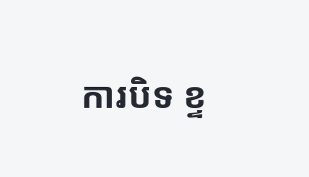ការបិទ ខ្ទ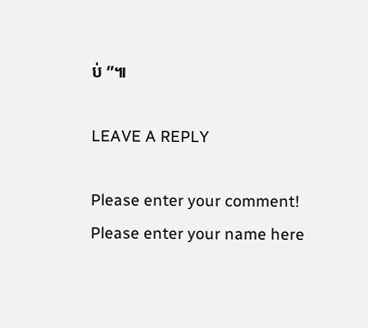ប់ ”៕

LEAVE A REPLY

Please enter your comment!
Please enter your name here